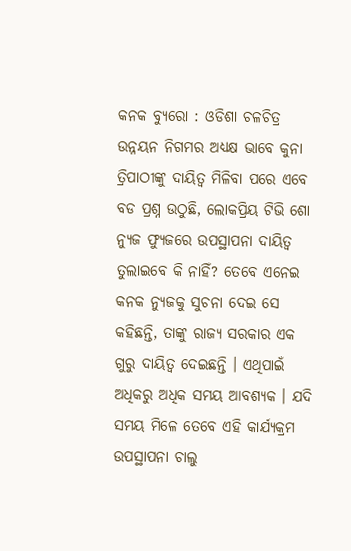କନକ ବ୍ୟୁରୋ : ଓଡିଶା ଚଳଚିତ୍ର ଉନ୍ନୟନ ନିଗମର ଅଧ୍ୟକ୍ଷ ଭାବେ କୁନା ତ୍ରିପାଠୀଙ୍କୁ ଦାୟିତ୍ୱ ମିଳିବା ପରେ ଏବେ ବଡ ପ୍ରଶ୍ନ ଉଠୁଛି, ଲୋକପ୍ରିୟ ଟିଭି ଶୋ ନ୍ୟୁଜ ଫ୍ୟୁଜରେ ଉପସ୍ଥାପନା ଦାୟିତ୍ୱ ତୁଲାଇବେ କି ନାହିଁ? ତେବେ ଏନେଇ କନକ ନ୍ୟୁଜକୁ ସୁଚନା ଦେଇ ସେ କହିଛନ୍ତି, ତାଙ୍କୁ ରାଜ୍ୟ ସରକାର ଏକ ଗୁରୁ ଦାୟିତ୍ୱ ଦେଇଛନ୍ତି । ଏଥିପାଇଁ ଅଧିକରୁ ଅଧିକ ସମୟ ଆବଶ୍ୟକ । ଯଦି ସମୟ ମିଳେ ତେବେ ଏହି କାର୍ଯ୍ୟକ୍ରମ ଉପସ୍ଥାପନା ଚାଲୁ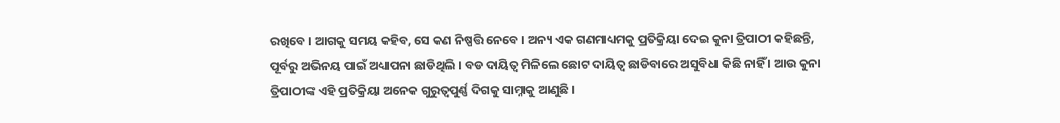ରଖିବେ । ଆଗକୁ ସମୟ କହିବ, ସେ କଣ ନିଷ୍ପତ୍ତି ନେବେ । ଅନ୍ୟ ଏକ ଗଣମାଧ୍ୟମକୁ ପ୍ରତିକ୍ରିୟା ଦେଇ କୁନା ତ୍ରିପାଠୀ କହିଛନ୍ତି, ପୂର୍ବରୁ ଅଭିନୟ ପାଇଁ ଅଧ୍ୟାପନା ଛାଡିଥିଲି । ବଡ ଦାୟିତ୍ୱ ମିଳିଲେ ଛୋଟ ଦାୟିତ୍ୱ ଛାଡିବାରେ ଅସୁବିଧା କିଛି ନାହିଁ । ଆଉ କୁନା ତ୍ରିପାଠୀଙ୍କ ଏହି ପ୍ରତିକ୍ରିୟା ଅନେକ ଗୁରୁତ୍ୱପୁର୍ଣ୍ଣ ଦିଗକୁ ସାମ୍ନାକୁ ଆଣୁଛି ।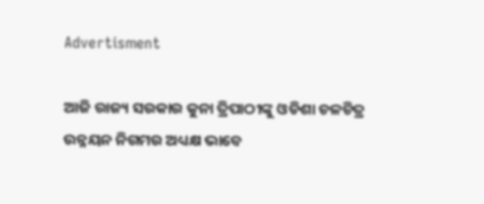Advertisment

ଆଜି ରାଜ୍ୟ ସରକାର କୁନା ତ୍ରିପାଠୀଙ୍କୁ ଓଡିଶା ଚଳଚିତ୍ର ଉନ୍ନୟନ ନିଗମର ଅଧ୍ୟକ୍ଷ ଭାବେ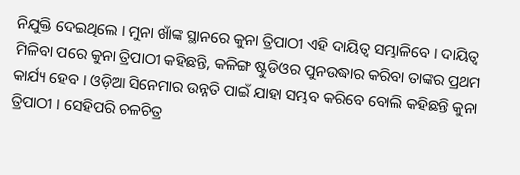ନିଯୁକ୍ତି ଦେଇଥିଲେ । ମୁନା ଖାଁଙ୍କ ସ୍ଥାନରେ କୁନା ତ୍ରିପାଠୀ ଏହି ଦାୟିତ୍ୱ ସମ୍ଭାଳିବେ । ଦାୟିତ୍ୱ ମିଳିବା ପରେ କୁନା ତ୍ରିପାଠୀ କହିଛନ୍ତି, କଳିଙ୍ଗ ଷ୍ଟୁଡିଓର ପୁନଉଦ୍ଧାର କରିବା ତାଙ୍କର ପ୍ରଥମ କାର୍ଯ୍ୟ ହେବ । ଓଡ଼ିଆ ସିନେମାର ଉନ୍ନତି ପାଇଁ ଯାହା ସମ୍ଭବ କରିବେ ବୋଲି କହିଛନ୍ତି କୁନା ତ୍ରିପାଠୀ । ସେହିପରି ଚଳଚିତ୍ର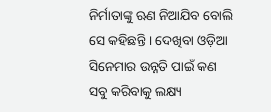ନିର୍ମାତାଙ୍କୁ ଋଣ ନିଆଯିବ ବୋଲି ସେ କହିଛନ୍ତି । ଦେଖିବା ଓଡ଼ିଆ ସିନେମାର ଉନ୍ନତି ପାଇଁ କଣ ସବୁ କରିବାକୁ ଲକ୍ଷ୍ୟ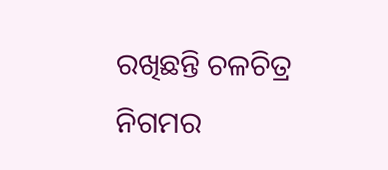ରଖିଛନ୍ତି ଚଳଚିତ୍ର ନିଗମର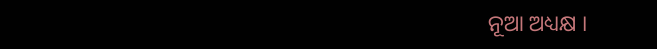ନୂଆ ଅଧ୍ୟକ୍ଷ ।